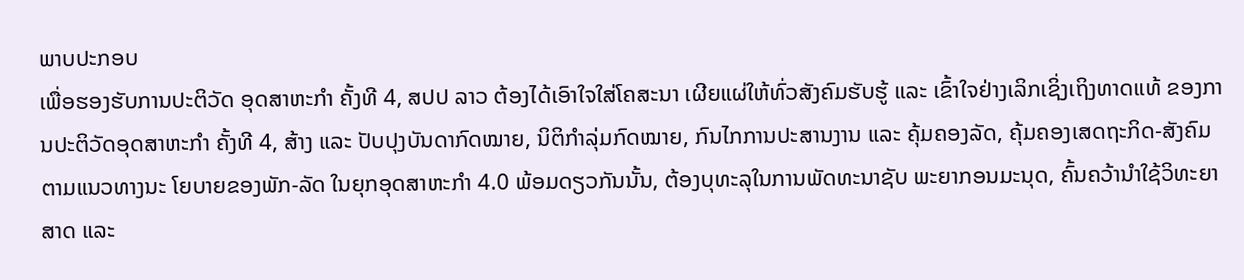ພາບປະກອບ
ເພື່ອຮອງຮັບການປະຕິວັດ ອຸດສາຫະກຳ ຄັ້ງທີ 4, ສປປ ລາວ ຕ້ອງໄດ້ເອົາໃຈໃສ່ໂຄສະນາ ເຜີຍແຜ່ໃຫ້ທົ່ວສັງຄົມຮັບຮູ້ ແລະ ເຂົ້າໃຈຢ່າງເລິກເຊິ່ງເຖິງທາດແທ້ ຂອງການປະຕິວັດອຸດສາຫະກຳ ຄັ້ງທີ 4, ສ້າງ ແລະ ປັບປຸງບັນດາກົດໝາຍ, ນິຕິກຳລຸ່ມກົດໝາຍ, ກົນໄກການປະສານງານ ແລະ ຄຸ້ມຄອງລັດ, ຄຸ້ມຄອງເສດຖະກິດ-ສັງຄົມ ຕາມແນວທາງນະ ໂຍບາຍຂອງພັກ-ລັດ ໃນຍຸກອຸດສາຫະກຳ 4.0 ພ້ອມດຽວກັນນັ້ນ, ຕ້ອງບຸທະລຸໃນການພັດທະນາຊັບ ພະຍາກອນມະນຸດ, ຄົ້ນຄວ້ານຳໃຊ້ວິທະຍາສາດ ແລະ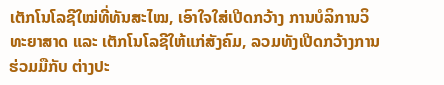ເຕັກໂນໂລຊີໃໝ່ທີ່ທັນສະໄໝ, ເອົາໃຈໃສ່ເປີດກວ້າງ ການບໍລິການວິທະຍາສາດ ແລະ ເຕັກໂນໂລຊີໃຫ້ແກ່ສັງຄົມ, ລວມທັງເປີດກວ້າງການຮ່ວມມືກັບ ຕ່າງປະ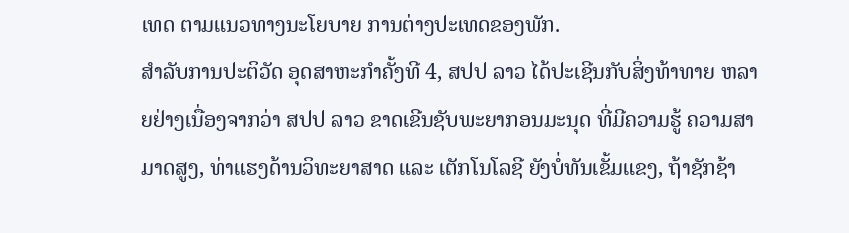ເທດ ຕາມແນວທາງນະໂຍບາຍ ການຕ່າງປະເທດຂອງພັກ.
ສຳລັບການປະຕິວັດ ອຸດສາຫະກຳຄັ້ງທີ 4, ສປປ ລາວ ໄດ້ປະເຊີນກັບສິ່ງທ້າທາຍ ຫລາຍຢ່າງເນື່ອງຈາກວ່າ ສປປ ລາວ ຂາດເຂີນຊັບພະຍາກອນມະນຸດ ທີ່ມີຄວາມຮູ້ ຄວາມສາມາດສູງ, ທ່າແຮງດ້ານວິທະຍາສາດ ແລະ ເຕັກໂນໂລຊີ ຍັງບໍ່ທັນເຂັ້ມແຂງ, ຖ້າຊັກຊ້າ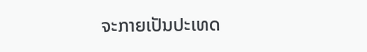ຈະກາຍເປັນປະເທດ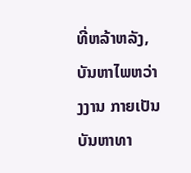ທີ່ຫລ້າຫລັງ, ບັນຫາໄພຫວ່າງງານ ກາຍເປັນບັນຫາທາ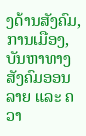ງດ້ານສັງຄົມ, ການເມືອງ, ບັນຫາທາງສັງຄົມອອນລາຍ ແລະ ຄວາ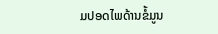ມປອດໄພດ້ານຂໍ້ມູນ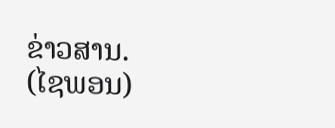ຂ່າວສານ.
(ໄຊພອນ)